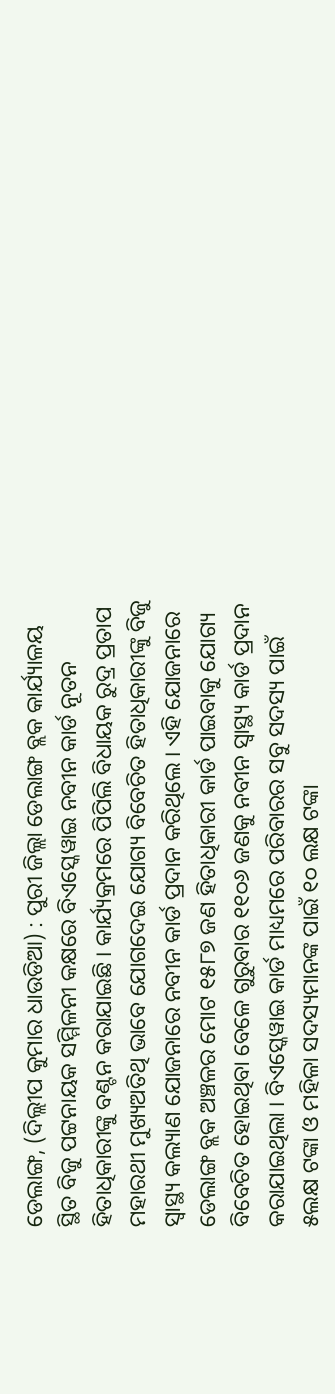ଡେଲାଙ୍ଗ, (ଦିଲ୍ଲୀପ କୁମାର ଧାଉଡିଆ) : ପୁରୀ ଜିଲ୍ଲା ଡେଲାଙ୍ଗ ବ୍ଲକ କାର୍ଯ୍ୟାଳୟ ସ୍ଥିତ ବିଜୁ ପଟ୍ଟନାୟକ ସମ୍ମିଳନୀ କକ୍ଷରେ ବିଏସ୍କେୱାଇ ନବୀନ କାର୍ଡ ନୂତନ ହିତାଧିକାରୀଙ୍କୁ ବଣ୍ଟନ କରାଯାଇଛି । କାର୍ଯ୍ୟକ୍ରମରେ ପିପିଲି ବିଧାୟକ ରୁଦ୍ର ପ୍ରତାପ ମହାରଥୀ ମୁଖ୍ୟଅତିଥି ଭାବେ ଯୋଗଦେଇ ଯୋଗ୍ୟ ବିବେଚିତ ହିତାଧିକାରୀଙ୍କୁ ବିଜୁ ସ୍ୱାସ୍ଥ୍ୟ କଲ୍ୟାଣ ଯୋଜନାରେ ନବୀନ କାର୍ଡ ପ୍ରଦାନ କରିଥିଲେ । ଏହି ଯୋଜନାରେ ଡେଲାଙ୍ଗ ବ୍ଲକ ଅଞ୍ଚଳର ମୋଟ ୧୫୮୭ ଜଣ ହିତାଧିକାରୀ କାର୍ଡ ପାଇବାକୁ ଯୋଗ୍ୟ ବିବେଚିତ ହୋଇଥିବା ବେଳେ ଗୁରୁବାର ୧୧୦୬ ଜଣକୁ ନବୀନ ସ୍ୱାସ୍ଥ୍ୟ କାର୍ଡ ପ୍ରଦାନ କରାଯାଇଥିଲା । ବିଏସ୍କେୱାଇ କାର୍ଡ ମାଧ୍ୟମରେ ପରିବାରର ସବୁ ସଦସ୍ୟ ପାଇଁ ୫ଲକ୍ଷ ଟଙ୍କା ଓ ମହିଳା ସଦସ୍ୟମାନଙ୍କ ପାଇଁ ୧୦ ଲକ୍ଷ ଟଙ୍କା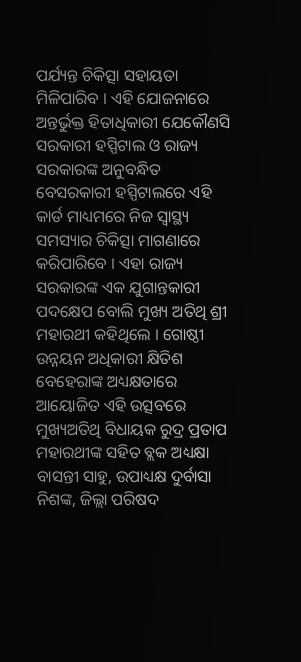ପର୍ଯ୍ୟନ୍ତ ଚିକିତ୍ସା ସହାୟତା ମିଳିପାରିବ । ଏହି ଯୋଜନାରେ ଅନ୍ତର୍ଭୁକ୍ତ ହିତାଧିକାରୀ ଯେକୌଣସି ସରକାରୀ ହସ୍ପିଟାଲ ଓ ରାଜ୍ୟ ସରକାରଙ୍କ ଅନୁବନ୍ଧିତ ବେସରକାରୀ ହସ୍ପିଟାଲରେ ଏହି କାର୍ଡ ମାଧ୍ୟମରେ ନିଜ ସ୍ୱାସ୍ଥ୍ୟ ସମସ୍ୟାର ଚିକିତ୍ସା ମାଗଣାରେ କରିପାରିବେ । ଏହା ରାଜ୍ୟ ସରକାରଙ୍କ ଏକ ଯୁଗାନ୍ତକାରୀ ପଦକ୍ଷେପ ବୋଲି ମୁଖ୍ୟ ଅତିଥି ଶ୍ରୀ ମହାରଥୀ କହିଥିଲେ । ଗୋଷ୍ଠୀ ଉନ୍ନୟନ ଅଧିକାରୀ କ୍ଷିତିଶ ବେହେରାଙ୍କ ଅଧ୍ୟକ୍ଷତାରେ ଆୟୋଜିତ ଏହି ଉତ୍ସବରେ ମୁଖ୍ୟଅତିଥି ବିଧାୟକ ରୁଦ୍ର ପ୍ରତାପ ମହାରଥୀଙ୍କ ସହିତ ବ୍ଲକ ଅଧ୍ୟକ୍ଷା ବାସନ୍ତୀ ସାହୁ, ଉପାଧ୍ୟକ୍ଷ ଦୁର୍ବାସା ନିଶଙ୍କ, ଜିଲ୍ଲା ପରିଷଦ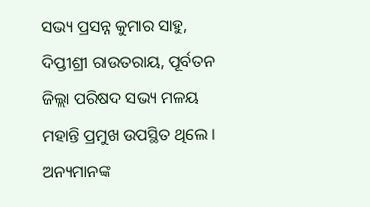ସଭ୍ୟ ପ୍ରସନ୍ନ କୁମାର ସାହୁ, ଦିପ୍ତୀଶ୍ରୀ ରାଉତରାୟ, ପୂର୍ବତନ ଜିଲ୍ଲା ପରିଷଦ ସଭ୍ୟ ମଳୟ ମହାନ୍ତି ପ୍ରମୁଖ ଉପସ୍ଥିତ ଥିଲେ । ଅନ୍ୟମାନଙ୍କ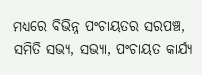ମଧ୍ୟରେ ବିଭିନ୍ନ ପଂଚାୟତର ସରପଞ୍ଚ, ସମିତି ସଭ୍ୟ, ସଭ୍ୟା, ପଂଚାୟତ କାର୍ଯ୍ୟ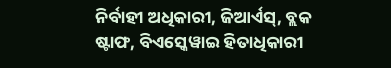ନିର୍ବାହୀ ଅଧିକାରୀ, ଜିଆର୍ଏସ୍, ବ୍ଲକ ଷ୍ଟାଫ, ବିଏସ୍କେୱାଇ ହିତାଧିକାରୀ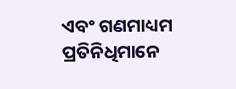ଏବଂ ଗଣମାଧ୍ୟମ ପ୍ରତିନିଧିମାନେ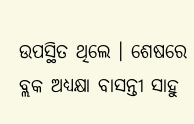ଉପସ୍ଥିତ ଥିଲେ । ଶେଷରେ ବ୍ଲକ ଅଧ୍ୟକ୍ଷା ବାସନ୍ତୀ ସାହୁ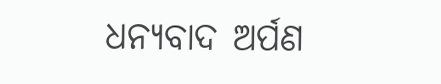ଧନ୍ୟବାଦ ଅର୍ପଣ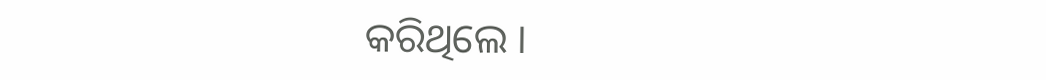କରିଥିଲେ ।